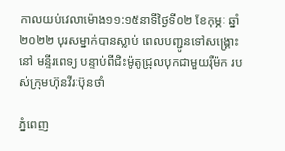កាលយប់វេលាម៉ោង១១:១៥នាទីថ្ងៃទី០២ ខែកុម្ភៈ ឆ្នាំ ២០២២ បុរសម្នាក់បានស្លាប់ ពេលបញ្ជូនទៅសង្គ្រោះនៅ មន្ទីរពេទ្យ បន្ទាប់ពីជិះម៉ូតូជ្រុលបុកជាមួយរ៉ឺម៉ក របស់ក្រុមហ៊ុនវីរៈប៊ុនថាំ

ភ្នំពេញ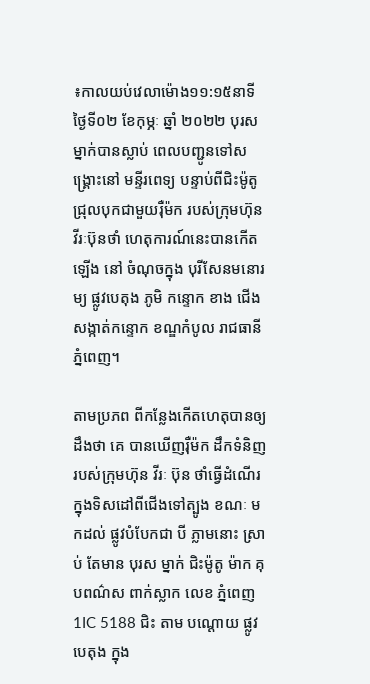៖កាលយប់វេលាម៉ោង១១:១៥នាទីថ្ងៃទី០២ ខែកុម្ភៈ ឆ្នាំ ២០២២ បុរសម្នាក់បានស្លាប់ ពេលបញ្ជូនទៅសង្គ្រោះនៅ មន្ទីរពេទ្យ បន្ទាប់ពីជិះម៉ូតូជ្រុលបុកជាមួយរ៉ឺម៉ក របស់ក្រុមហ៊ុនវីរៈប៊ុនថាំ ហេតុការណ៍នេះបានកើតឡើង នៅ ចំណុចក្នុង បុរីសែនមនោរម្យ ផ្លូវបេតុង ភូមិ កន្ទោក ខាង ជើង សង្កាត់កន្ទោក ខណ្ឌកំបូល រាជធានី ភ្នំពេញ។

តាមប្រភព ពីកន្លែងកើតហេតុបានឲ្យដឹងថា គេ បានឃើញរ៉ឺម៉ក ដឹកទំនិញ របស់ក្រុមហ៊ុន វីរៈ ប៊ុន ថាំធ្វើដំណើរ ក្នុងទិសដៅពីជើងទៅត្បូង ខណៈ មកដល់ ផ្លូវបំបែកជា បី ភ្លាមនោះ ស្រាប់ តែមាន បុរស ម្នាក់ ជិះម៉ូតូ ម៉ាក គុបពណ៌ស ពាក់ស្លាក លេខ ភ្នំពេញ 1IC 5188 ជិះ តាម បណ្តោយ ផ្លូវបេតុង ក្នុង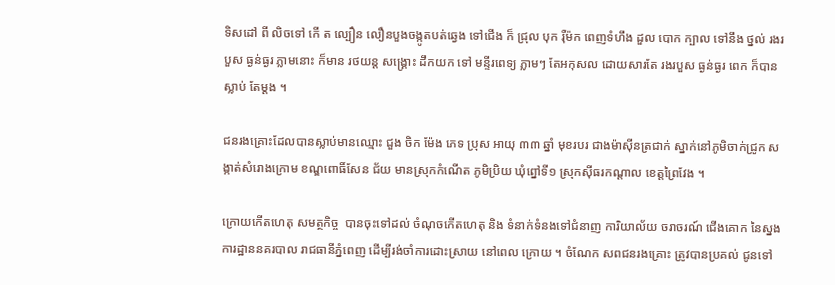ទិសដៅ ពី លិចទៅ កើ ត ល្បឿន លឿនបួងចង្កូតបត់ឆ្វេង ទៅជើង ក៏ ជ្រុល បុក រ៉ឺម៉ក ពេញទំហឹង ដួល បោក ក្បាល ទៅនឹង ថ្នល់ រងរបួស ធ្ងន់ធ្ងរ ភ្លាមនោះ ក៏មាន រថយន្ត សង្គ្រោះ ដឹកយក ទៅ មន្ទីរពេទ្យ ភ្លាមៗ តែអកុសល ដោយសារតែ រងរបួស ធ្ងន់ធ្ងរ ពេក ក៏បាន ស្លាប់ តែម្តង ។

ជនរងគ្រោះដែលបានស្លាប់មានឈ្មោះ ជួង ចិក ម៉ែង ភេទ ប្រុស អាយុ ៣៣ ឆ្នាំ មុខរបរ ជាងម៉ាស៊ីនត្រជាក់ ស្នាក់នៅភូមិចាក់ជ្រូក សង្កាត់សំរោងក្រោម ខណ្ឌពោធិ៍សែន ជ័យ មានស្រុកកំណើត ភូមិប្រិយ ឃុំព្នៅទី១ ស្រុកស៊ីធរកណ្ដាល ខេត្តព្រៃវែង ។

ក្រោយកើតហេតុ សមត្ថកិច្ច  បានចុះទៅដល់ ចំណុចកើតហេតុ និង ទំនាក់ទំនងទៅជំនាញ ការិយាល័យ ចរាចរណ៍ ជើងគោក នៃស្នងការដ្ឋាននគរបាល រាជធានីភ្នំពេញ ដើម្បីរង់ចាំការដោះស្រាយ នៅពេល ក្រោយ ។ ចំណែក សពជនរងគ្រោះ ត្រូវបានប្រគល់ ជូនទៅ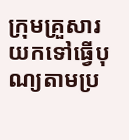ក្រុមគ្រួសារ យកទៅធ្វើបុណ្យតាមប្រ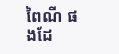ពៃណី ផងដែ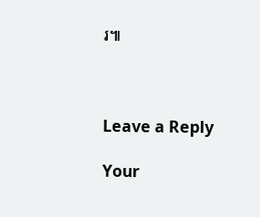រ៕



Leave a Reply

Your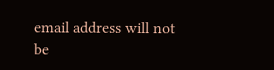email address will not be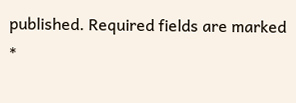published. Required fields are marked *